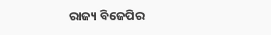ରାଜ୍ୟ ବିଜେପିର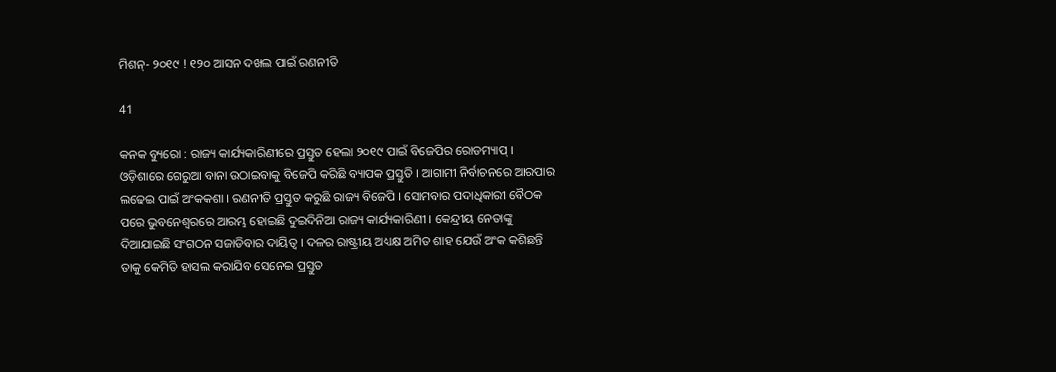ମିଶନ୍- ୨୦୧୯ ! ୧୨୦ ଆସନ ଦଖଲ ପାଇଁ ରଣନୀତି

41

କନକ ବ୍ୟୁରୋ : ରାଜ୍ୟ କାର୍ଯ୍ୟକାରିଣୀରେ ପ୍ରସ୍ତୁତ ହେଲା ୨୦୧୯ ପାଇଁ ବିଜେପିର ରୋଡମ୍ୟାପ୍ । ଓଡ଼ିଶାରେ ଗେରୁଆ ବାନା ଉଠାଇବାକୁ ବିଜେପି କରିଛି ବ୍ୟାପକ ପ୍ରସ୍ତୁତି । ଆଗାମୀ ନିର୍ବାଚନରେ ଆରପାର ଲଢେଇ ପାଇଁ ଅଂକକଶା । ରଣନୀତି ପ୍ରସ୍ତୁତ କରୁଛି ରାଜ୍ୟ ବିଜେପି । ସୋମବାର ପଦାଧିକାରୀ ବୈଠକ ପରେ ଭୁବନେଶ୍ୱରରେ ଆରମ୍ଭ ହୋଇଛି ଦୁଇଦିନିଆ ରାଜ୍ୟ କାର୍ଯ୍ୟକାରିଣୀ । କେନ୍ଦ୍ରୀୟ ନେତାଙ୍କୁ ଦିଆଯାଇଛି ସଂଗଠନ ସଜାଡିବାର ଦାୟିତ୍ୱ । ଦଳର ରାଷ୍ଟ୍ରୀୟ ଅଧ୍ୟକ୍ଷ ଅମିତ ଶାହ ଯେଉଁ ଅଂକ କଶିଛନ୍ତି ତାକୁ କେମିତି ହାସଲ କରାଯିବ ସେନେଇ ପ୍ରସ୍ତୁତ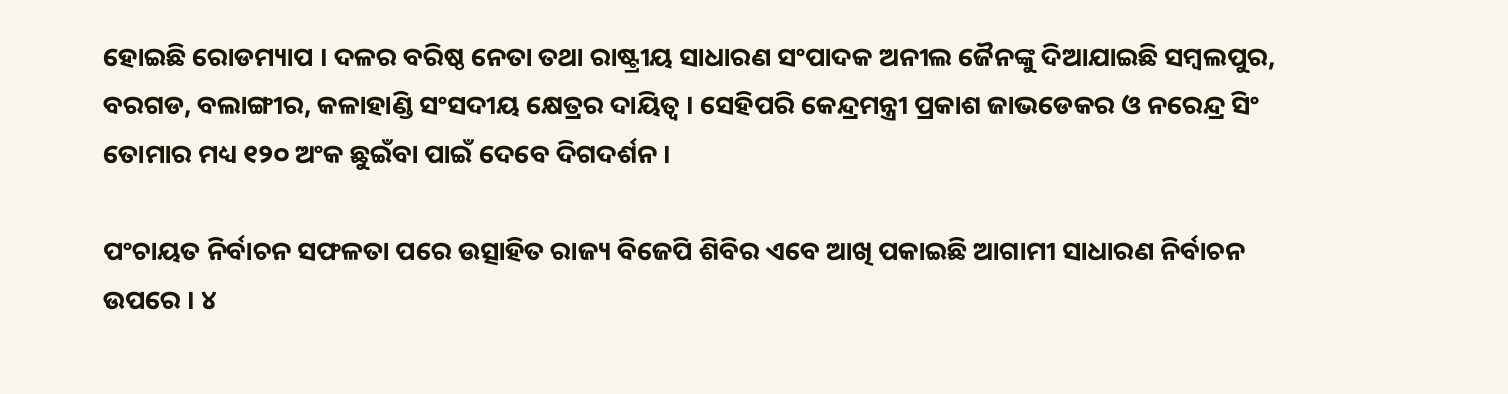ହୋଇଛି ରୋଡମ୍ୟାପ । ଦଳର ବରିଷ୍ଠ ନେତା ତଥା ରାଷ୍ଟ୍ରୀୟ ସାଧାରଣ ସଂପାଦକ ଅନୀଲ ଜୈନଙ୍କୁ ଦିଆଯାଇଛି ସମ୍ବଲପୁର, ବରଗଡ, ବଲାଙ୍ଗୀର, କଳାହାଣ୍ଡି ସଂସଦୀୟ କ୍ଷେତ୍ରର ଦାୟିତ୍ୱ । ସେହିପରି କେନ୍ଦ୍ରମନ୍ତ୍ରୀ ପ୍ରକାଶ ଜାଭଡେକର ଓ ନରେନ୍ଦ୍ର ସିଂ ତୋମାର ମଧ୍ୟ ୧୨୦ ଅଂକ ଛୁଇଁବା ପାଇଁ ଦେବେ ଦିଗଦର୍ଶନ ।

ପଂଚାୟତ ନିର୍ବାଚନ ସଫଳତା ପରେ ଉତ୍ସାହିତ ରାଜ୍ୟ ବିଜେପି ଶିବିର ଏବେ ଆଖି ପକାଇଛି ଆଗାମୀ ସାଧାରଣ ନିର୍ବାଚନ ଉପରେ । ୪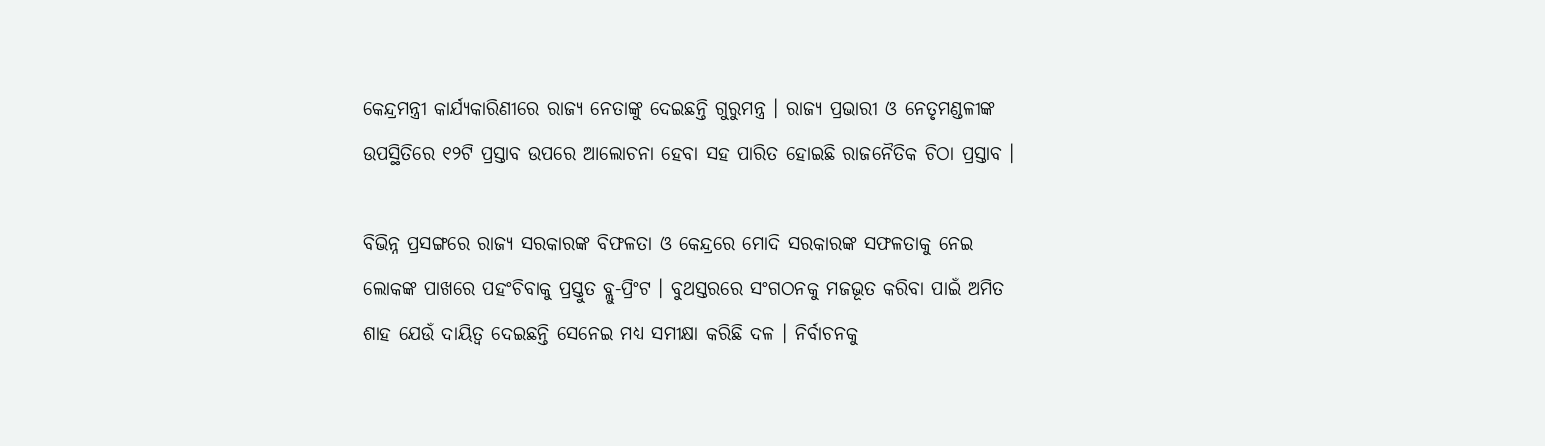କେନ୍ଦ୍ରମନ୍ତ୍ରୀ କାର୍ଯ୍ୟକାରିଣୀରେ ରାଜ୍ୟ ନେତାଙ୍କୁ ଦେଇଛନ୍ତି ଗୁରୁମନ୍ତ୍ର । ରାଜ୍ୟ ପ୍ରଭାରୀ ଓ ନେତୃମଣ୍ଡଳୀଙ୍କ ଉପସ୍ଥିତିରେ ୧୨ଟି ପ୍ରସ୍ତାବ ଉପରେ ଆଲୋଚନା ହେବା ସହ ପାରିତ ହୋଇଛି ରାଜନୈତିକ ଚିଠା ପ୍ରସ୍ତାବ ।

ବିଭିନ୍ନ ପ୍ରସଙ୍ଗରେ ରାଜ୍ୟ ସରକାରଙ୍କ ବିଫଳତା ଓ କେନ୍ଦ୍ରରେ ମୋଦି ସରକାରଙ୍କ ସଫଳତାକୁ ନେଇ ଲୋକଙ୍କ ପାଖରେ ପହଂଚିବାକୁ ପ୍ରସ୍ତୁତ ବ୍ଲୁ-ପ୍ରିଂଟ । ବୁଥସ୍ତରରେ ସଂଗଠନକୁ ମଜଭୂତ କରିବା ପାଇଁ ଅମିତ ଶାହ ଯେଉଁ ଦାୟିତ୍ୱ ଦେଇଛନ୍ତି ସେନେଇ ମଧ୍ୟ ସମୀକ୍ଷା କରିଛି ଦଳ । ନିର୍ବାଚନକୁ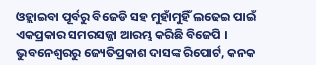ଓହ୍ଲାଇବା ପୂର୍ବରୁ ବିଜେଡି ସହ ମୁହାଁମୁହିଁ ଲଢେଇ ପାଇଁ ଏକପ୍ରକାର ସମରସଜ୍ଜା ଆରମ୍ଭ କରିଛି ବିଜେପି । ଭୁବନେଶ୍ୱରରୁ ଜ୍ୟେତିପ୍ରକାଶ ଦାସଙ୍କ ରିପୋର୍ଟ, କନକ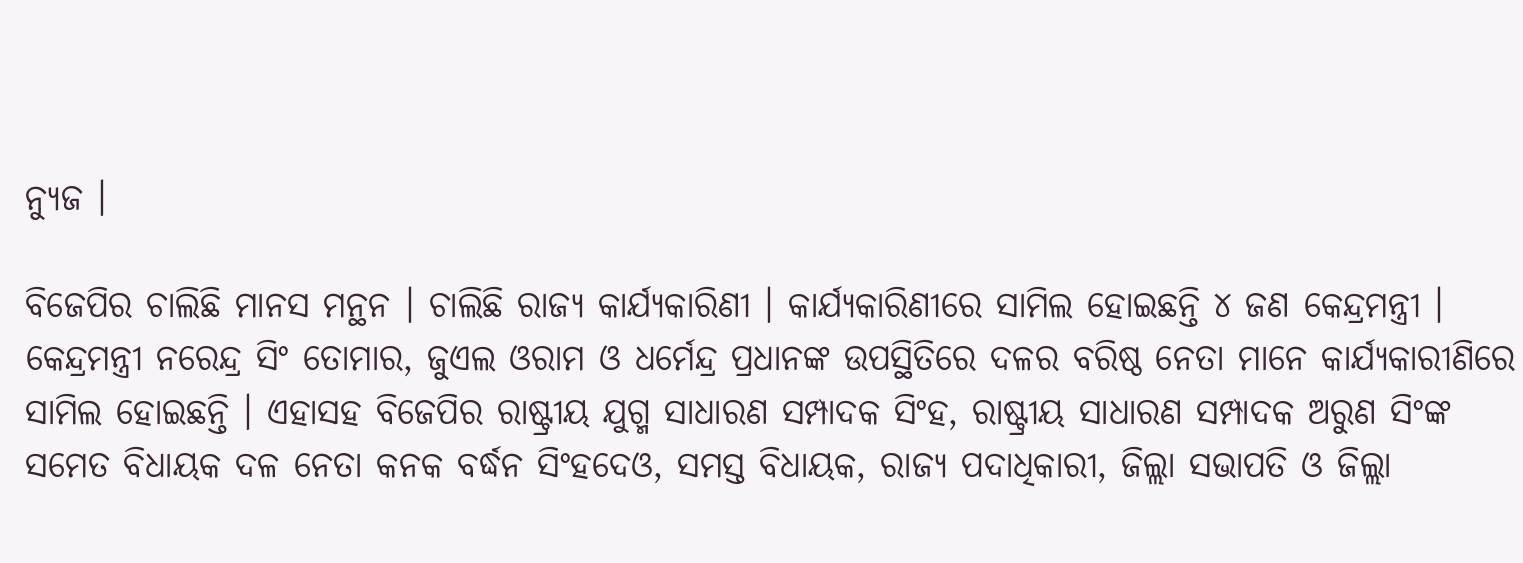ନ୍ୟୁଜ ।

ବିଜେପିର ଚାଲିଛି ମାନସ ମନ୍ଥନ । ଚାଲିଛି ରାଜ୍ୟ କାର୍ଯ୍ୟକାରିଣୀ । କାର୍ଯ୍ୟକାରିଣୀରେ ସାମିଲ ହୋଇଛନ୍ତି ୪ ଜଣ କେନ୍ଦ୍ରମନ୍ତ୍ରୀ । କେନ୍ଦ୍ରମନ୍ତ୍ରୀ ନରେନ୍ଦ୍ର ସିଂ ତୋମାର, ଜୁଏଲ ଓରାମ ଓ ଧର୍ମେନ୍ଦ୍ର ପ୍ରଧାନଙ୍କ ଉପସ୍ଥିତିରେ ଦଳର ବରିଷ୍ଠ ନେତା ମାନେ କାର୍ଯ୍ୟକାରୀଣିରେ ସାମିଲ ହୋଇଛନ୍ତି । ଏହାସହ ବିଜେପିର ରାଷ୍ଟ୍ରୀୟ ଯୁଗ୍ମ ସାଧାରଣ ସମ୍ପାଦକ ସିଂହ, ରାଷ୍ଟ୍ରୀୟ ସାଧାରଣ ସମ୍ପାଦକ ଅରୁଣ ସିଂଙ୍କ ସମେତ ବିଧାୟକ ଦଳ ନେତା କନକ ବର୍ଦ୍ଧନ ସିଂହଦେଓ, ସମସ୍ତ ବିଧାୟକ, ରାଜ୍ୟ ପଦାଧିକାରୀ, ଜିଲ୍ଲା ସଭାପତି ଓ ଜିଲ୍ଲା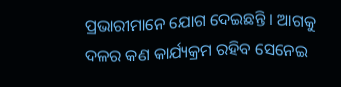ପ୍ରଭାରୀମାନେ ଯୋଗ ଦେଇଛନ୍ତି । ଆଗକୁ ଦଳର କଣ କାର୍ଯ୍ୟକ୍ରମ ରହିବ ସେନେଇ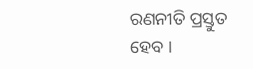ରଣନୀତି ପ୍ରସ୍ତୁତ ହେବ ।